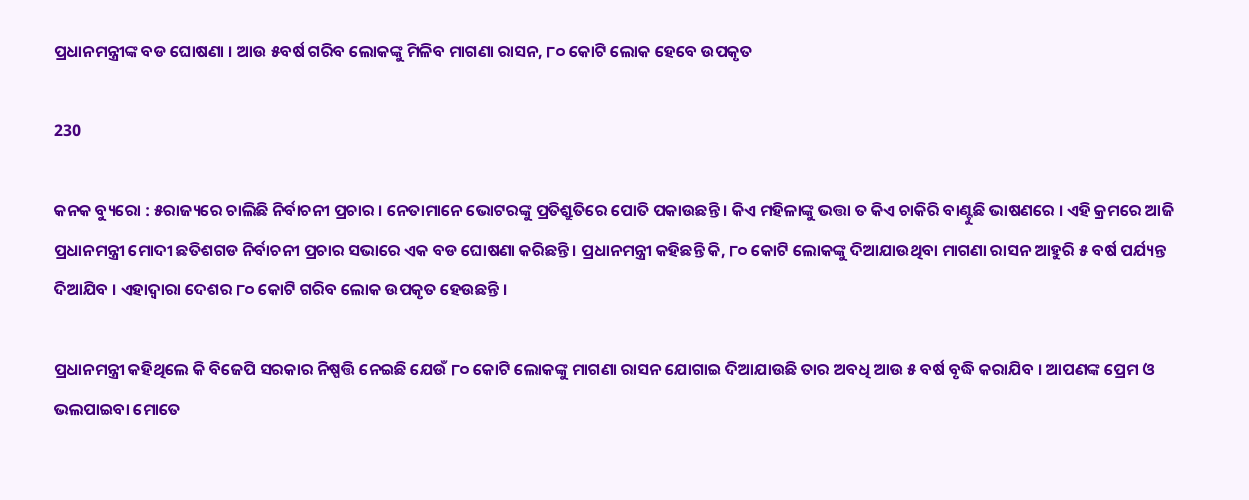ପ୍ରଧାନମନ୍ତ୍ରୀଙ୍କ ବଡ ଘୋଷଣା । ଆଉ ୫ବର୍ଷ ଗରିବ ଲୋକଙ୍କୁ ମିଳିବ ମାଗଣା ରାସନ, ୮୦ କୋଟି ଲୋକ ହେବେ ଉପକୃତ

230

କନକ ବ୍ୟୁରୋ : ୫ରାଜ୍ୟରେ ଚାଲିଛି ନିର୍ବାଚନୀ ପ୍ରଚାର । ନେତାମାନେ ଭୋଟରଙ୍କୁ ପ୍ରତିଶ୍ରୁତିରେ ପୋତି ପକାଉଛନ୍ତି । କିଏ ମହିଳାଙ୍କୁ ଭତ୍ତା ତ କିଏ ଚାକିରି ବାଣ୍ଟୁଛି ଭାଷଣରେ । ଏହି କ୍ରମରେ ଆଜି ପ୍ରଧାନମନ୍ତ୍ରୀ ମୋଦୀ ଛତିଶଗଡ ନିର୍ବାଚନୀ ପ୍ରଚାର ସଭାରେ ଏକ ବଡ ଘୋଷଣା କରିଛନ୍ତି । ପ୍ରଧାନମନ୍ତ୍ରୀ କହିଛନ୍ତି କି, ୮୦ କୋଟି ଲୋକଙ୍କୁ ଦିଆଯାଉଥିବା ମାଗଣା ରାସନ ଆହୁରି ୫ ବର୍ଷ ପର୍ଯ୍ୟନ୍ତ ଦିଆଯିବ । ଏହାଦ୍ୱାରା ଦେଶର ୮୦ କୋଟି ଗରିବ ଲୋକ ଉପକୃତ ହେଉଛନ୍ତି ।

ପ୍ରଧାନମନ୍ତ୍ରୀ କହିଥିଲେ କି ବିଜେପି ସରକାର ନିଷ୍ପତ୍ତି ନେଇଛି ଯେଉଁ ୮୦ କୋଟି ଲୋକଙ୍କୁ ମାଗଣା ରାସନ ଯୋଗାଇ ଦିଆଯାଉଛି ତାର ଅବଧି ଆଉ ୫ ବର୍ଷ ବୃଦ୍ଧି କରାଯିବ । ଆପଣଙ୍କ ପ୍ରେମ ଓ ଭଲପାଇବା ମୋତେ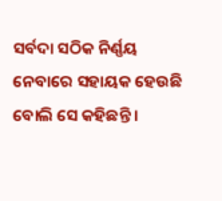ସର୍ବଦା ସଠିକ ନିର୍ଣ୍ଣୟ ନେବାରେ ସହାୟକ ହେଉଛି ବୋଲି ସେ କହିଛନ୍ତି ।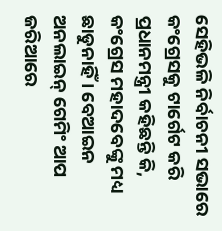ସେହିଭଳି ନିର୍ବାଚନୀ ସଭାରେ କଂଗ୍ରେସକୁ ଟାର୍ଗେଟ କରି ପ୍ରଧାନମନ୍ତ୍ରୀ କହିଛନ୍ତି କି, କଂଗ୍ରେସ ମହାଦବେଙ୍କୁ ମଧ୍ୟ ଛାଡୁନାହିଁ । ବେଆଇନ ଅନଲାଇନ୍ ଗେମିଂ ଆପ ଜରିଆରେ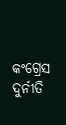କଂଗ୍ରେସ ଦୁର୍ନୀତି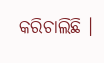କରିଚାଲିଛି ।